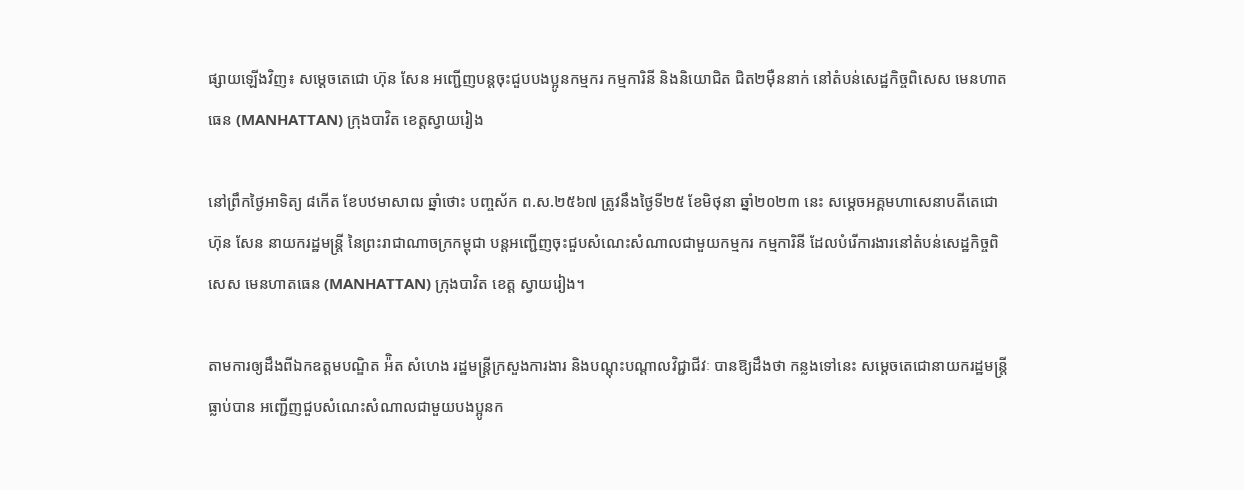ផ្សាយឡើងវិញ៖ សម្តេចតេជោ ហ៊ុន សែន អញ្ជើញបន្តចុះជួបបងប្អូនកម្មករ កម្មការិនី និងនិយោជិត ជិត២ម៉ឺននាក់ នៅតំបន់សេដ្ឋកិច្ចពិសេស មេនហាតធេន (MANHATTAN) ក្រុងបាវិត ខេត្តស្វាយរៀង

នៅព្រឹកថ្ងៃអាទិត្យ ៨កើត ខែបឋមាសាឍ ឆ្នាំថោះ បញ្ចស័ក ព.ស.២៥៦៧ ត្រូវនឹងថ្ងៃទី២៥ ខែមិថុនា ឆ្នាំ២០២៣ នេះ សម្តេចអគ្គមហាសេនាបតីតេជោ ហ៊ុន សែន នាយករដ្ឋមន្ត្រី នៃព្រះរាជាណាចក្រកម្ពុជា បន្តអញ្ជើញចុះជួបសំណេះសំណាលជាមួយកម្មករ កម្មការិនី ដែលបំរើការងារនៅតំបន់សេដ្ឋកិច្ចពិសេស មេនហាតធេន (MANHATTAN) ក្រុងបាវិត ខេត្ត ស្វាយរៀង។

តាមការឲ្យដឹងពីឯកឧត្តមបណ្ឌិត អ៉ិត សំហេង រដ្ឋមន្ត្រីក្រសួងការងារ និងបណ្តុះបណ្តាលវិជ្ជាជីវៈ បានឱ្យដឹងថា កន្លងទៅនេះ សម្តេចតេជោនាយករដ្ឋមន្ត្រី ធ្លាប់បាន អញ្ជើញជួបសំណេះសំណាលជាមួយបងប្អូនក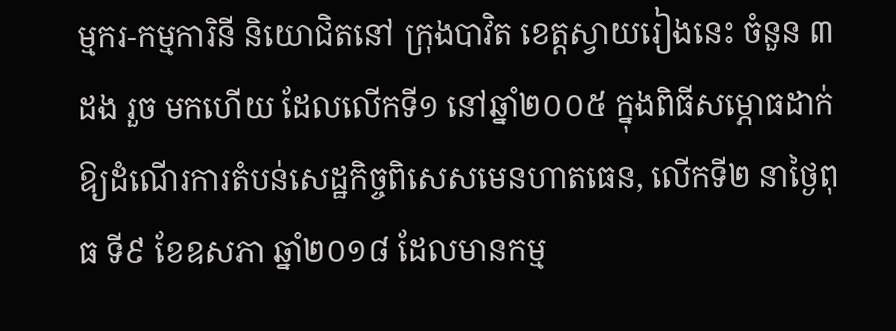ម្មករ-កម្មការិនី និយោជិតនៅ ក្រុងបាវិត ខេត្តស្វាយរៀងនេះ ចំនួន ៣ដង រួច មកហើយ ដែលលើកទី១ នៅឆ្នាំ២០០៥ ក្នុងពិធីសម្ភោធដាក់ឱ្យដំណើរការតំបន់សេដ្ឋកិច្ចពិសេសមេនហាតធេន, លើកទី២ នាថ្ងៃពុធ ទី៩ ខែឧសភា ឆ្នាំ២០១៨ ដែលមានកម្ម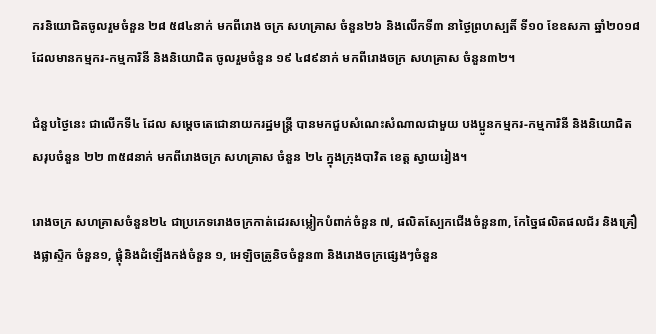ករនិយោជិតចូលរួមចំនួន ២៨ ៥៨៤នាក់ មកពីរោង ចក្រ សហគ្រាស ចំនួន២៦ និងលើកទី៣ នាថៃ្ងព្រហស្បតិ៍ ទី១០ ខែឧសភា ឆ្នាំ២០១៨ ដែលមានកម្មករ-កម្មការិនី និងនិយោជិត ចូលរួមចំនួន ១៩ ៤៨៩នាក់ មកពីរោងចក្រ សហគ្រាស ចំនួន៣២។

ជំនួបថ្ងៃនេះ ជាលើកទី៤ ដែល សម្តេចតេជោនាយករដ្ឋមន្ត្រី បានមកជួបសំណេះសំណាលជាមួយ បងប្អូនកម្មករ-កម្មការិនី និងនិយោជិតសរុបចំនួន ២២ ៣៥៨នាក់ មកពីរោងចក្រ សហគ្រាស ចំនួន ២៤ ក្នុងក្រុងបាវិត ខេត្ត ស្វាយរៀង។

រោងចក្រ សហគ្រាសចំនួន២៤ ជាប្រភេទរោងចក្រកាត់ដេរសម្លៀកបំពាក់ចំនួន ៧, ផលិតស្បែកជើងចំនួន៣, កែច្នៃផលិតផលជ័រ និងគ្រឿងផ្លាស្ទិក ចំនួន១, ផ្តុំនិងដំឡើងកង់ចំនួន ១, អេឡិចត្រូនិចចំនួន៣ និងរោងចក្រផ្សេងៗចំនួន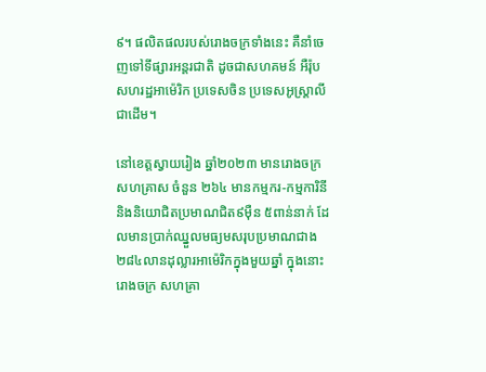៩។ ផលិតផលរបស់រោងចក្រទាំងនេះ គឺនាំចេញទៅទីផ្សារអន្តរជាតិ ដូចជាសហគមន៍ អឺរ៉ុប សហរដ្ឋអាម៉េរិក ប្រទេសចិន ប្រទេសអូស្ត្រាលីជាដើម។

នៅខេត្តស្វាយរៀង ឆ្នាំ២០២៣ មានរោងចក្រ សហគ្រាស ចំនួន ២៦៤ មានកម្មករ-កម្មការិនី និងនិយោជិតប្រមាណជិត៩ម៉ឺន ៥ពាន់នាក់ ដែលមានប្រាក់ឈ្នួលមធ្យមសរុបប្រមាណជាង ២៨៤លានដុល្លារអាម៉េរិកក្នុងមួយឆ្នាំ ក្នុងនោះរោងចក្រ សហគ្រា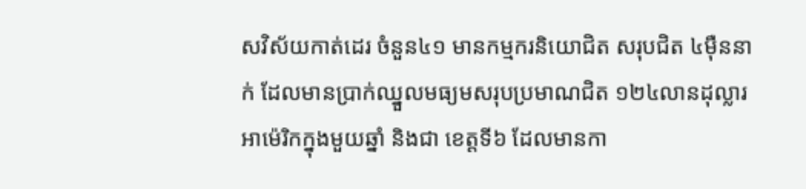សវិស័យកាត់ដេរ ចំនួន៤១ មានកម្មករនិយោជិត សរុបជិត ៤ម៉ឺននាក់ ដែលមានប្រាក់ឈ្នួលមធ្យមសរុបប្រមាណជិត ១២៤លានដុល្លារអាម៉េរិកក្នុងមួយឆ្នាំ និងជា ខេត្តទី៦ ដែលមានកា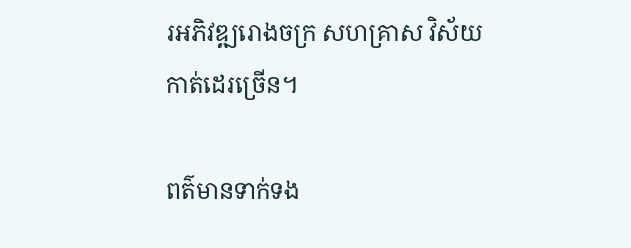រអភិវឌ្ឍរោងចក្រ សហគ្រាស វិស័យកាត់ដេរច្រើន។

ពត៌មានទាក់ទង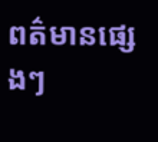ពត៌មានផ្សេងៗ